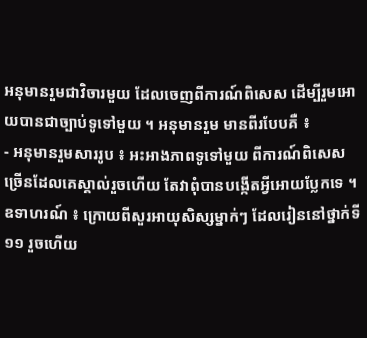អនុមានរួមជាវិចារមួយ ដែលចេញពីការណ៍ពិសេស ដើម្បីរួមអោយបានជាច្បាប់ទូទៅមួយ ។ អនុមានរួម មានពីរបែបគឺ ៖
- អនុមានរួមសាររូប ៖ អះអាងភាពទូទៅមួយ ពីការណ៍ពិសេសច្រើនដែលគេស្គាល់រួចហើយ តែវាពុំបានបង្កើតអ្វីអោយប្លែកទេ ។ ឧទាហរណ៍ ៖ ក្រោយពីសួរអាយុសិស្សម្នាក់ៗ ដែលរៀននៅថ្នាក់ទី ១១ រួចហើយ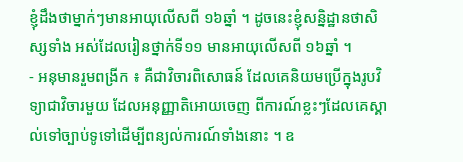ខ្ញុំដឹងថាម្នាក់ៗមានអាយុលើសពី ១៦ឆ្នាំ ។ ដូចនេះខ្ញុំសន្និដ្ឋានថាសិស្សទាំង អស់ដែលរៀនថ្នាក់ទី១១ មានអាយុលើសពី ១៦ឆ្នាំ ។
- អនុមានរួមពង្រីក ៖ គឺជាវិចារពិសោធន៍ ដែលគេនិយមប្រើក្នុងរូបវិទ្យាជាវិចារមួយ ដែលអនុញ្ញាតិអោយចេញ ពីការណ៍ខ្លះៗដែលគេស្គាល់ទៅច្បាប់ទូទៅដើម្បីពន្យល់ការណ៍ទាំងនោះ ។ ឧ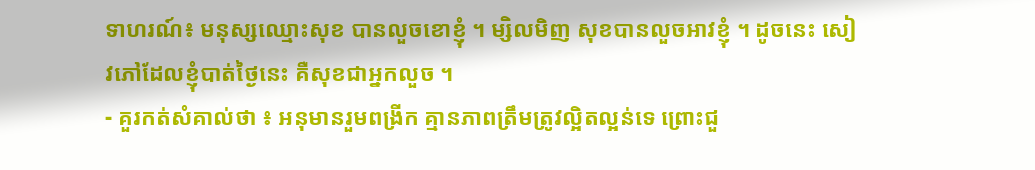ទាហរណ៍៖ មនុស្សឈ្មោះសុខ បានលួចខោខ្ញុំ ។ ម្សិលមិញ សុខបានលួចអាវខ្ញុំ ។ ដូចនេះ សៀវភៅដែលខ្ញុំបាត់ថ្ងៃនេះ គឺសុខជាអ្នកលួច ។
- គួរកត់សំគាល់ថា ៖ អនុមានរួមពង្រីក គ្មានភាពត្រឹមត្រូវល្អិតល្អន់ទេ ព្រោះជួ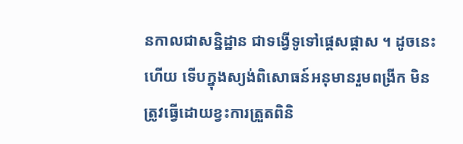នកាលជាសន្និដ្ឋាន ជាទង្វើទូទៅផ្តេសផ្តាស ។ ដូចនេះហើយ ទើបក្នុងស្យង់ពិសោធន៍អនុមានរួមពង្រីក មិនត្រូវធ្វើដោយខ្វះការត្រួតពិនិ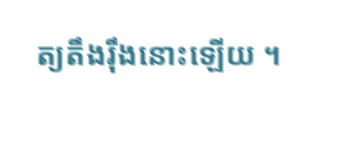ត្យតឹងរ៉ឹងនោះឡើយ ។